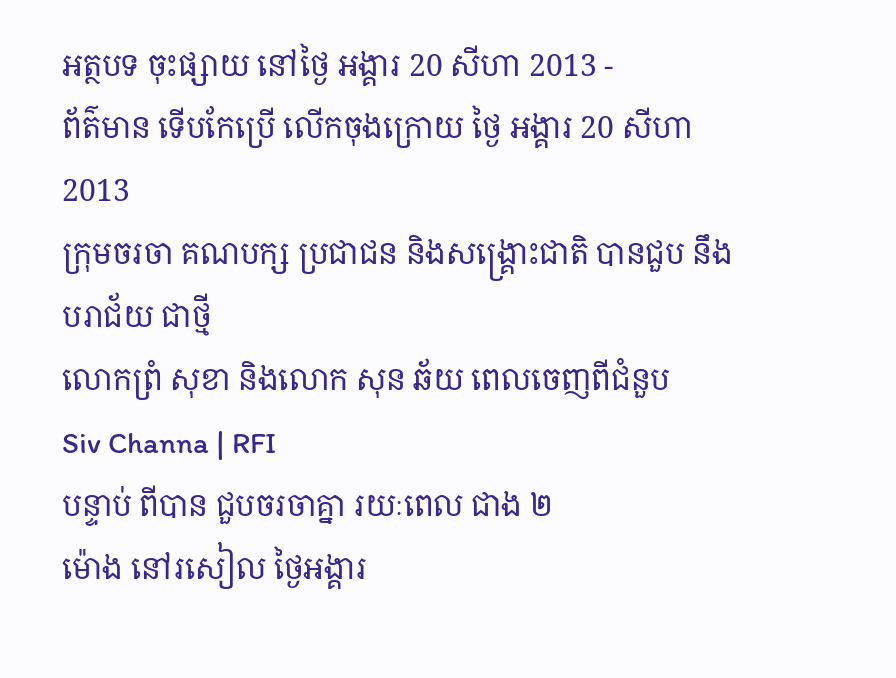អត្ថបទ ចុះផ្សាយ នៅថ្ងៃ អង្គារ 20 សីហា 2013 -
ព័ត៌មាន ទើបកែប្រើ លើកចុងក្រោយ ថ្ងៃ អង្គារ 20 សីហា 2013
ក្រុមចរចា គណបក្ស ប្រជាជន និងសង្គ្រោះជាតិ បានជួប នឹងបរាជ័យ ជាថ្មី
លោកព្រំ សុខា និងលោក សុន ឆ័យ ពេលចេញពីជំនួប
Siv Channa | RFI
បន្ទាប់ ពីបាន ជួបចរចាគ្នា រយៈពេល ជាង ២
ម៉ោង នៅរសៀល ថ្ងៃអង្គារ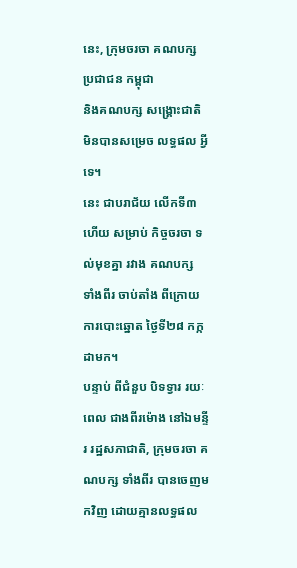នេះ, ក្រុមចរចា គណបក្ស ប្រជាជន កម្ពុជា
និងគណបក្ស សង្គ្រោះជាតិ មិនបានសម្រេច លទ្ធផល អ្វីទេ។
នេះ ជាបរាជ័យ លើកទី៣ហើយ សម្រាប់ កិច្ចចរចា ទល់មុខគ្នា រវាង គណបក្ស
ទាំងពីរ ចាប់តាំង ពីក្រោយ ការបោះឆ្នោត ថ្ងៃទី២៨ កក្កដាមក។
បន្ទាប់ ពីជំនួប បិទទ្វារ រយៈពេល ជាងពីរម៉ោង នៅឯមន្ទីរ រដ្ឋសភាជាតិ, ក្រុមចរចា គណបក្ស ទាំងពីរ បានចេញមកវិញ ដោយគ្មានលទ្ធផល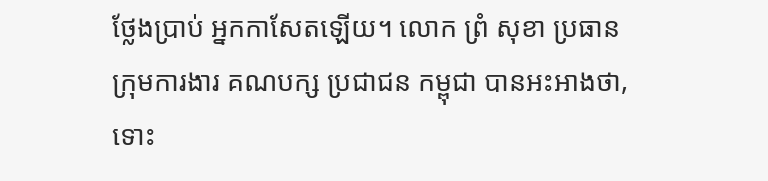ថ្លែងប្រាប់ អ្នកកាសែតឡើយ។ លោក ព្រំ សុខា ប្រធាន ក្រុមការងារ គណបក្ស ប្រជាជន កម្ពុជា បានអះអាងថា, ទោះ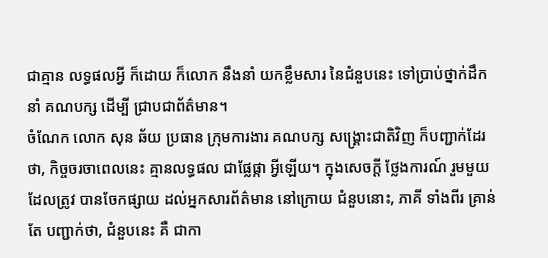ជាគ្មាន លទ្ធផលអ្វី ក៏ដោយ ក៏លោក នឹងនាំ យកខ្លឹមសារ នៃជំនួបនេះ ទៅប្រាប់ថ្នាក់ដឹកនាំ គណបក្ស ដើម្បី ជ្រាបជាព័ត៌មាន។
ចំណែក លោក សុន ឆ័យ ប្រធាន ក្រុមការងារ គណបក្ស សង្គ្រោះជាតិវិញ ក៏បញ្ជាក់ដែរថា, កិច្ចចរចាពេលនេះ គ្មានលទ្ធផល ជាផ្លែផ្កា អ្វីឡើយ។ ក្នុងសេចក្តី ថ្លែងការណ៍ រួមមួយ ដែលត្រូវ បានចែកផ្សាយ ដល់អ្នកសារព័ត៌មាន នៅក្រោយ ជំនួបនោះ, ភាគី ទាំងពីរ គ្រាន់តែ បញ្ជាក់ថា, ជំនួបនេះ គឺ ជាកា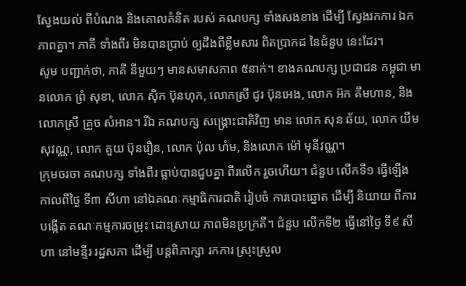ស្វែងយល់ ពីបំណង និងគោលគំនិត របស់ គណបក្ស ទាំងសងខាង ដើម្បី ស្វែងរកការ ឯកភាពគ្នា។ ភាគី ទាំងពីរ មិនបានប្រាប់ ឲ្យដឹងពីខ្លឹមសារ ពិតប្រាកដ នៃជំនួប នេះដែរ។
សូម បញ្ជាក់ថា, ភាគី នីមួយៗ មានសមាសភាព ៥នាក់។ ខាងគណបក្ស ប្រជាជន កម្ពុជា មានលោក ព្រំ សុខា, លោក ស៊ិក ប៊ុនហុក, លោកស្រី ជូរ ប៊ុនអេង, លោក អ៊ក គឹមហាន, និងលោកស្រី គ្រួច សំអាន។ រីឯ គណបក្ស សង្គ្រោះជាតិវិញ មាន លោក សុន ឆ័យ, លោក យឹម សុវណ្ណ, លោក គួយ ប៊ុនរឿន, លោក ប៉ុល ហំម, និងលោក ម៉ៅ មុនីវណ្ណ។
ក្រុមចរចា គណបក្ស ទាំងពីរ ធ្លាប់បានជួបគ្នា ពីរលើក រួចហើយ។ ជំនួប លើកទី១ ធ្វើឡើង កាលពីថ្ងៃ ទី៣ សីហា នៅឯគណៈកម្មាធិការជាតិ រៀបចំ ការបោះឆ្នោត ដើម្បី និយាយ ពីការបង្កើត គណៈកម្មការចម្រុះ ដោះស្រាយ ភាពមិនប្រក្រតី។ ជំនួប លើកទី២ ធ្វើនៅថ្ងៃ ទី៩ សីហា នៅមន្ទីរ រដ្ឋសភា ដើម្បី បន្តពិភាក្សា រកការ ស្រុះស្រួល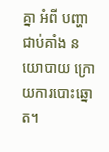គ្នា អំពី បញ្ហាជាប់គាំង នយោបាយ ក្រោយការបោះឆ្នោត។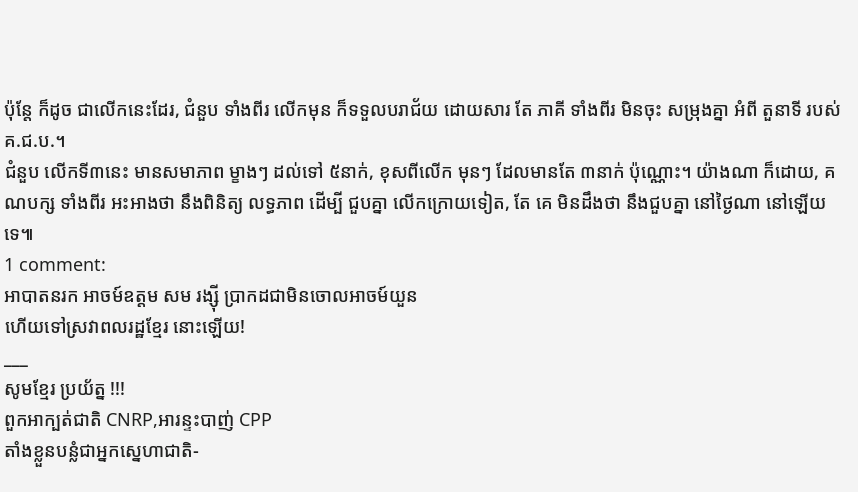ប៉ុន្តែ ក៏ដូច ជាលើកនេះដែរ, ជំនួប ទាំងពីរ លើកមុន ក៏ទទួលបរាជ័យ ដោយសារ តែ ភាគី ទាំងពីរ មិនចុះ សម្រុងគ្នា អំពី តួនាទី របស់ គ.ជ.ប.។
ជំនួប លើកទី៣នេះ មានសមាភាព ម្ខាងៗ ដល់ទៅ ៥នាក់, ខុសពីលើក មុនៗ ដែលមានតែ ៣នាក់ ប៉ុណ្ណោះ។ យ៉ាងណា ក៏ដោយ, គណបក្ស ទាំងពីរ អះអាងថា នឹងពិនិត្យ លទ្ធភាព ដើម្បី ជួបគ្នា លើកក្រោយទៀត, តែ គេ មិនដឹងថា នឹងជួបគ្នា នៅថ្ងៃណា នៅឡើយទេ៕
1 comment:
អាបាតនរក អាចម៍ឧត្ដម សម រង្ស៊ី ប្រាកដជាមិនចោលអាចម៍យួន
ហើយទៅស្រវាពលរដ្ឋខ្មែរ នោះឡើយ!
___
សូមខ្មែរ ប្រយ័ត្ន !!!
ពួកអាក្បត់ជាតិ CNRP,អារន្ទះបាញ់ CPP
តាំងខ្លួនបន្លំជាអ្នកស្នេហាជាតិ-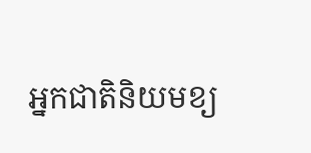អ្នកជាតិនិយមខ្យ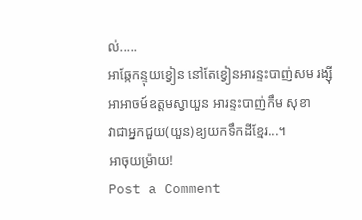ល់.....
អាឆ្កែកន្ទុយខ្វៀន នៅតែខ្វៀនអារន្ទះបាញ់សម រង្ស៊ី
អាអាចម៍ឧត្ដមស្វាយួន អារន្ទះបាញ់កឹម សុខា
វាជាអ្នកជួយ(យួន)ឧ្យយកទឹកដីខ្មែរ...។
អាចុយម្រ៉ាយ!
Post a Comment